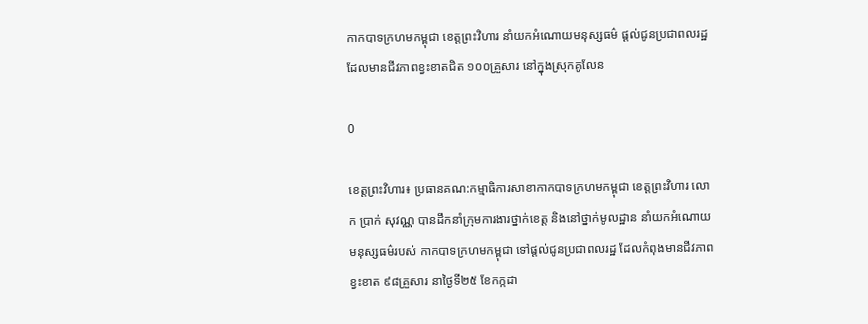កាកបាទក្រហមកម្ពុជា ខេត្តព្រះវិហារ នាំយកអំណោយមនុស្សធម៌ ផ្តល់ជូនប្រជាពលរដ្ឋដែលមានជីវភាពខ្វះខាតជិត ១០០គ្រួសារ នៅក្នុងស្រុកគូលែន

0

ខេត្តព្រះវិហារ៖ ប្រធានគណ:កម្មាធិការសាខាកាកបាទក្រហមកម្ពុជា ខេត្តព្រះវិហារ លោក ប្រាក់ សុវណ្ណ បានដឹកនាំក្រុមការងារថ្នាក់ខេត្ត និងនៅថ្នាក់មូលដ្ឋាន នាំយកអំណោយមនុស្សធម៌របស់ កាកបាទក្រហមកម្ពុជា ទៅផ្តល់ជូនប្រជាពលរដ្ឋ ដែលកំពុងមានជីវភាពខ្វះខាត ៩៨គ្រួសារ នាថ្ងៃទី២៥ ខែកក្កដា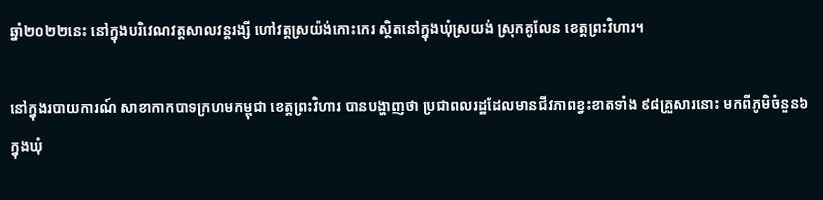ឆ្នាំ២០២២នេះ នៅក្នុងបរិវេណវត្តសាលវន្តរង្សី ហៅវត្តស្រយ៉ង់កោះកេរ ស្ថិតនៅក្នុងឃុំស្រយង់ ស្រុកគូលែន ខេត្តព្រះវិហារ។

នៅក្នុងរបាយការណ៍ សាខាកាកបាទក្រហមកម្ពុជា ខេត្តព្រះវិហារ បានបង្ហាញថា ប្រជាពលរដ្ឋដែលមានជីវភាពខ្វះខាតទាំង ៩៨គ្រួសារនោះ មកពីភូមិចំនួន៦ ក្នុងឃុំ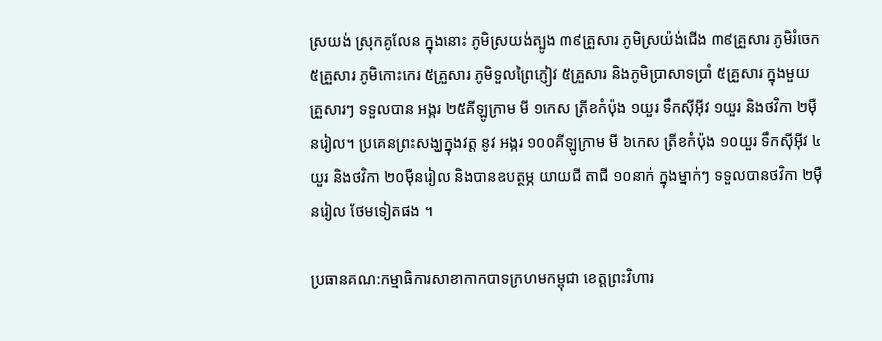ស្រយង់ ស្រុកគូលែន ក្នុងនោះ ភូមិស្រយង់ត្បូង ៣៩គ្រួសារ ភូមិស្រយ៉ង់ជើង ៣៩គ្រួសារ ភូមិរំចេក ៥គ្រួសារ ភូមិកោះកេរ ៥គ្រួសារ ភូមិទួលព្រៃភ្ញៀវ ៥គ្រួសារ និងភូមិប្រាសាទប្រាំ ៥គ្រួសារ ក្នុងមួយគ្រួសារៗ ទទួលបាន អង្ករ ២៥គីឡូក្រាម មី ១កេស ត្រីខកំប៉ុង ១យួរ ទឹកស៊ីអ៊ីវ ១យួរ និងថវិកា ២ម៉ឺនរៀល។ ប្រគេនព្រះសង្ឃក្នុងវត្ត នូវ អង្ករ ១០០គីឡូក្រាម មី ៦កេស ត្រីខកំប៉ុង ១០យួរ ទឹកស៊ីអ៊ីវ ៤យួរ និងថវិកា ២០ម៉ឺនរៀល និងបានឧបត្ថម្ភ យាយជី តាជី ១០នាក់ ក្នុងម្នាក់ៗ ទទួលបានថវិកា ២ម៉ឺនរៀល ថែមទៀតផង ។

ប្រធានគណ:កម្មាធិការសាខាកាកបាទក្រហមកម្ពុជា ខេត្តព្រះវិហារ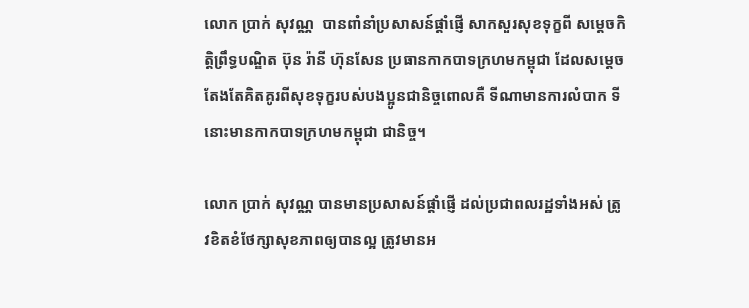លោក ប្រាក់ សុវណ្ណ  បានពាំនាំប្រសាសន៍ផ្តាំផ្ញើ សាកសួរសុខទុក្ខពី សម្តេចកិត្តិព្រឹទ្ធបណ្ឌិត ប៊ុន រ៉ានី ហ៊ុនសែន ប្រធានកាកបាទក្រហមកម្ពុជា ដែលសម្តេចតែងតែគិតគូរពីសុខទុក្ខរបស់បងប្អូនជានិច្ចពោលគឺ ទីណាមានការលំបាក ទីនោះមានកាកបាទក្រហមកម្ពុជា ជានិច្ច។

លោក ប្រាក់ សុវណ្ណ បានមានប្រសាសន៍ផ្តាំផ្ញើ ដល់ប្រជាពលរដ្ឋទាំងអស់ ត្រូវខិតខំថែក្សាសុខភាពឲ្យបានល្អ ត្រូវមានអ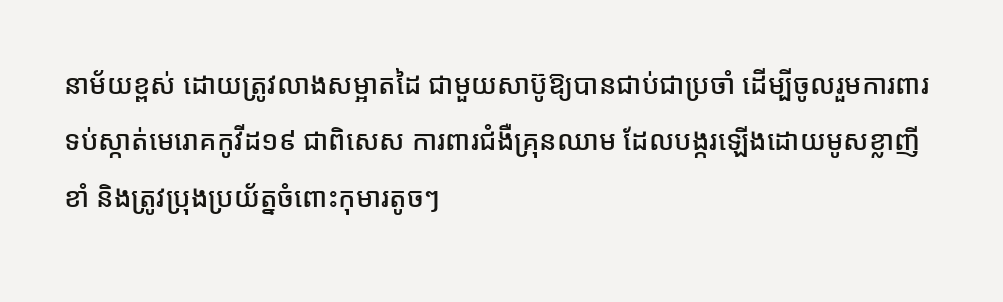នាម័យខ្ពស់ ដោយត្រូវលាងសម្អាតដៃ ជាមួយសាប៊ូឱ្យបានជាប់ជាប្រចាំ ដើម្បីចូលរួមការពារទប់ស្កាត់មេរោគកូវីដ១៩ ជាពិសេស ការពារជំងឺគ្រុនឈាម ដែលបង្ករឡើងដោយមូសខ្លាញីខាំ និងត្រូវប្រុងប្រយ័ត្នចំពោះកុមារតូចៗ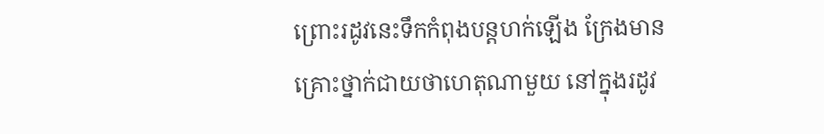ព្រោះរដូវនេះទឹកកំពុងបន្តហក់ឡើង ក្រែងមានគ្រោះថ្នាក់ជាយថាហេតុណាមួយ នៅក្នុងរដូវ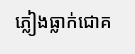ភ្លៀងធ្លាក់ជោគ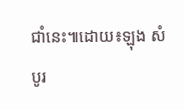ជាំនេះ៕ដោយ៖ឡុង សំបូរ